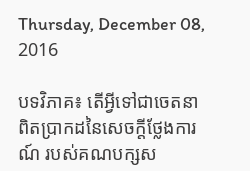Thursday, December 08, 2016

បទវិភាគ៖ តើអ្វីទៅជាចេតនាពិតប្រាកដនៃសេចក្តីថ្លែងការណ៍ របស់គណបក្សស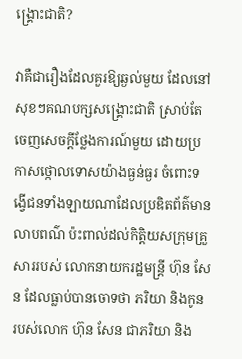ង្គ្រោះជាតិ?

វាគឺជារឿងដែលគួរឱ្យឆ្ងល់មួយ ដែលនៅសុខៗគណបក្សសង្គ្រោះជាតិ ស្រាប់តែចេញសេចក្តីថ្លែងការណ៍មួយ ដោយប្រកាសថ្កោលទោសយ៉ាងធ្ងន់ធ្ងរ ចំពោះទង្វើជនទាំងឡាយណាដែលប្រឌិតព័ត៌មានលាបពណ៌ ប៉ះពាល់ដល់កិត្តិយសក្រុមគ្រួសាររបស់ លោកនាយករដ្ឋមន្ត្រី ហ៊ុន សែន ដែលធ្លាប់បានចោទថា ភរិយា និងកូន របស់លោក ហ៊ុន សែន ជាភរិយា និង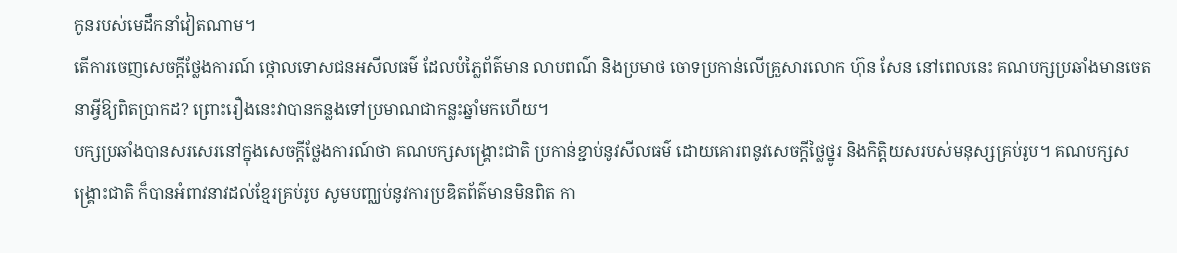កូនរបស់មេដឹកនាំវៀតណាម។
តើការចេញសេចក្តីថ្លែងការណ៍ ថ្កោលទោសជនអសីលធម៌ ដែលបំភ្លៃព័ត៌មាន លាបពណ៌ និងប្រមាថ ចោទប្រកាន់លើគ្រួសារលោក ហ៊ុន សែន នៅពេលនេះ គណបក្សប្រឆាំងមានចេតនាអ្វីឱ្យពិតប្រាកដ? ព្រោះរឿងនេះវាបានកន្លងទៅប្រមាណជាកន្លះឆ្នាំមកហើយ។
បក្សប្រឆាំងបានសរសេរនៅក្នុងសេចក្តីថ្លែងការណ៍ថា គណបក្សសង្រ្គោះជាតិ ប្រកាន់ខ្ជាប់នូវសីលធម៌ ដោយគោរពនូវសេចក្តីថ្លៃថ្នូរ និងកិត្តិយសរបស់មនុស្សគ្រប់រូប។ គណបក្សសង្គ្រោះជាតិ ក៏បានអំពាវនាវដល់ខ្មែរគ្រប់រូប សូមបញ្ឈប់នូវការប្រឌិតព័ត៌មានមិនពិត កា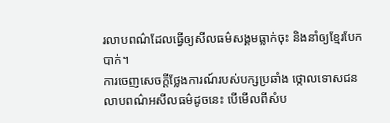រលាបពណ៌ដែលធ្វើឲ្យសីលធម៌សង្គមធ្លាក់ចុះ និងនាំឲ្យខ្មែរបែកបាក់។
ការចេញសេចក្តីថ្លែងការណ៍របស់បក្សប្រឆាំង ថ្កោលទោសជនលាបពណ៌អសីលធម៌ដូចនេះ បើមើលពីសំប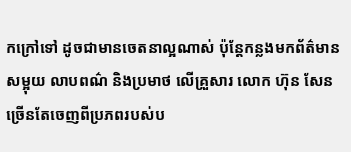កក្រៅទៅ ដូចជាមានចេតនាល្អណាស់ ប៉ុន្តែកន្លងមកព័ត៌មានសម្អុយ លាបពណ៌ និងប្រមាថ លើគ្រួសារ លោក ហ៊ុន សែន ច្រើនតែចេញពីប្រភពរបស់ប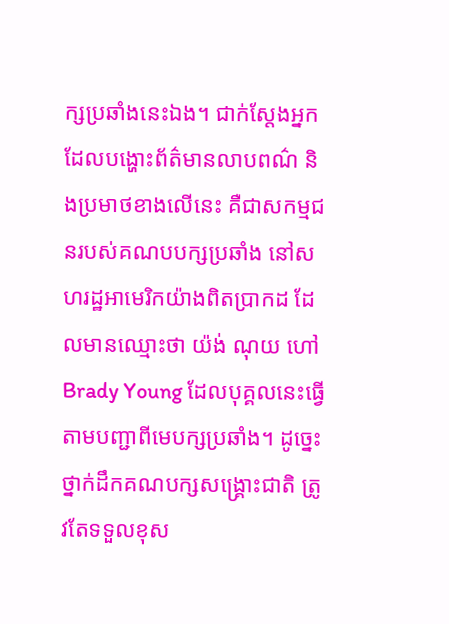ក្សប្រឆាំងនេះឯង។ ជាក់ស្តែងអ្នកដែលបង្ហោះព័ត៌មានលាបពណ៌ និងប្រមាថខាងលើនេះ គឺជាសកម្មជនរបស់គណបបក្សប្រឆាំង នៅសហរដ្ឋអាមេរិកយ៉ាងពិតប្រាកដ ដែលមានឈ្មោះថា យ៉ង់ ណុយ ហៅ Brady Young ដែលបុគ្គលនេះធ្វើតាមបញ្ជាពីមេបក្សប្រឆាំង។ ដូច្នេះថ្នាក់ដឹកគណបក្សសង្គ្រោះជាតិ ត្រូវតែទទួលខុស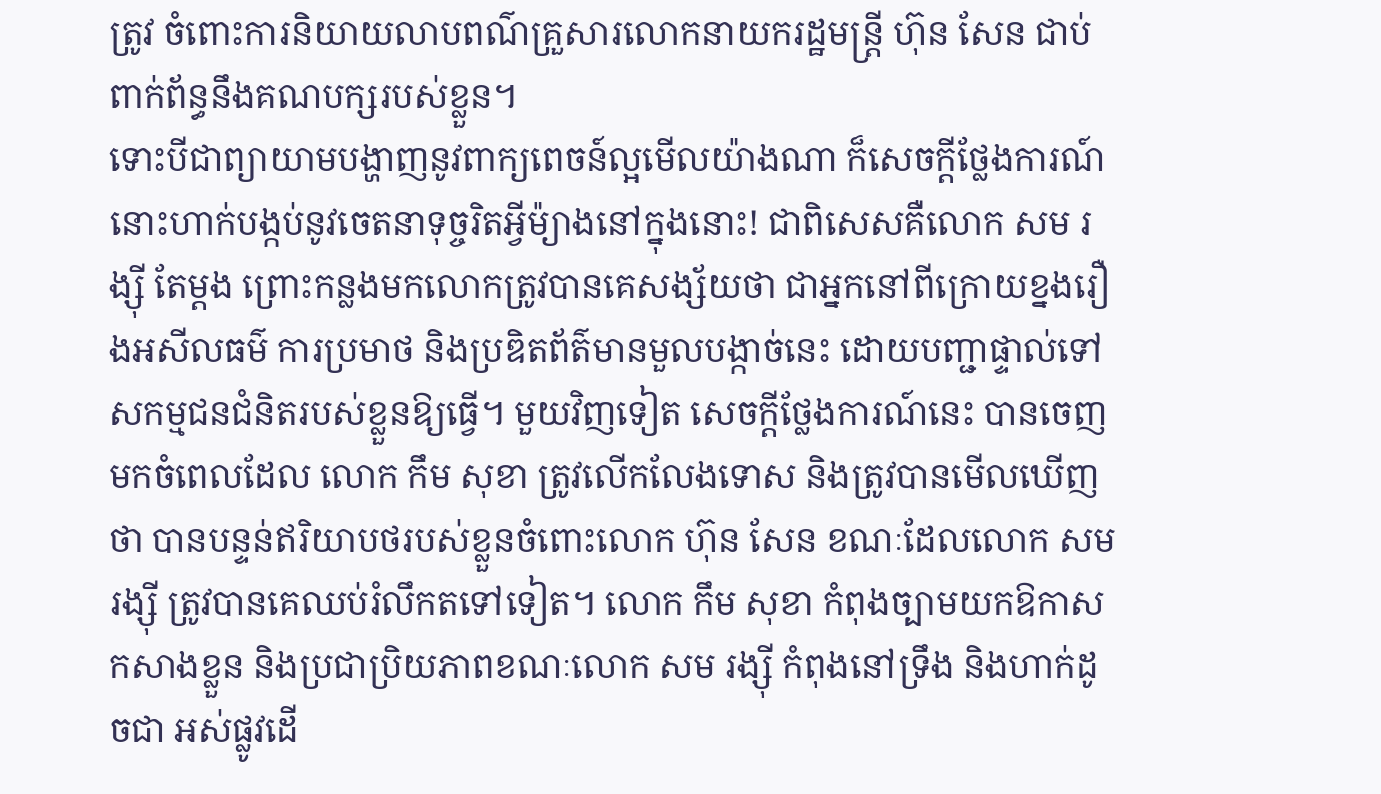ត្រូវ ចំពោះការនិយាយលាបពណ៌គ្រួសារលោកនាយករដ្ឋមន្ត្រី ហ៊ុន សែន ជាប់ពាក់ព័ន្ធនឹងគណបក្សរបស់ខ្លួន។
ទោះបីជាព្យាយាមបង្ហាញនូវពាក្យពេចន៍ល្អមើលយ៉ាងណា ក៏សេចក្តីថ្លែងការណ៍នោះហាក់បង្កប់នូវចេតនាទុច្ចរិតអ្វីម៉្យាងនៅក្នុងនោះ! ជាពិសេសគឺលោក សម រង្ស៊ី តែម្តង ព្រោះកន្លងមកលោកត្រូវបានគេសង្ស័យថា ជាអ្នកនៅពីក្រោយខ្នងរឿងអសីលធម៌ ការប្រមាថ និងប្រឌិតព័ត៌មានមួលបង្កាច់នេះ ដោយបញ្ជាផ្ទាល់ទៅសកម្មជនជំនិតរបស់ខ្លួនឱ្យធ្វើ។ មួយវិញទៀត សេចក្តីថ្លែងការណ៍នេះ បានចេញមកចំពេលដែល លោក កឹម សុខា ត្រូវលើកលែងទោស និងត្រូវបានមើលឃើញថា បានបន្ទន់ឥរិយាបថរបស់ខ្លួនចំពោះលោក ហ៊ុន សែន ខណៈដែលលោក សម រង្ស៊ី ត្រូវបានគេឈប់រំលឹកតទៅទៀត។ លោក កឹម សុខា កំពុងច្បាមយកឱកាសកសាងខ្លួន និងប្រជាប្រិយភាពខណៈលោក សម រង្ស៊ី កំពុងនៅទ្រឹង និងហាក់ដូចជា អស់ផ្លូវដើ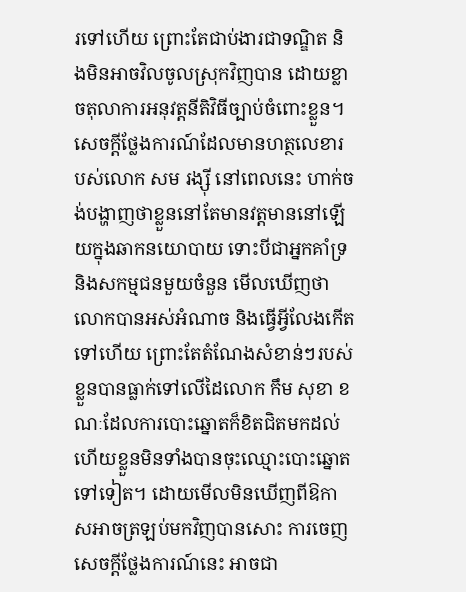រទៅហើយ ព្រោះតែជាប់ងារជាទណ្ឌិត និងមិនអាចវិលចូលស្រុកវិញបាន ដោយខ្លាចតុលាការអនុវត្តនីតិវិធីច្បាប់ចំពោះខ្លួន។ សេចក្តីថ្លែងការណ៍ដែលមានហត្ថលេខារបស់លោក សម រង្ស៊ី នៅពេលនេះ ហាក់ចង់បង្ហាញថាខ្លួននៅតែមានវត្តមាននៅឡើយក្នុងឆាកនយោបាយ ទោះបីជាអ្នកគាំទ្រ និងសកម្មជនមួយចំនួន មើលឃើញថា លោកបានអស់អំណាច និងធ្វើអ្វីលែងកើតទៅហើយ ព្រោះតែតំណែងសំខាន់ៗរបស់ខ្លួនបានធ្លាក់ទៅលើដៃលោក កឹម សុខា ខណៈដែលការបោះឆ្នោតក៏ខិតជិតមកដល់ ហើយខ្លួនមិនទាំងបានចុះឈ្មោះបោះឆ្នោតទៅទៀត។ ដោយមើលមិនឃើញពីឱកាសអាចត្រឡប់មកវិញបានសោះ ការចេញសេចក្តីថ្លែងការណ៍នេះ អាចជា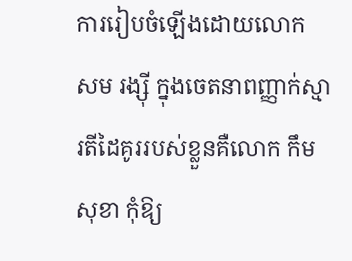ការរៀបចំឡើងដោយលោក សម រង្ស៊ី ក្នុងចេតនាពញ្ញាក់ស្មារតីដៃគូររបស់ខ្លួនគឺលោក កឹម សុខា កុំឱ្យ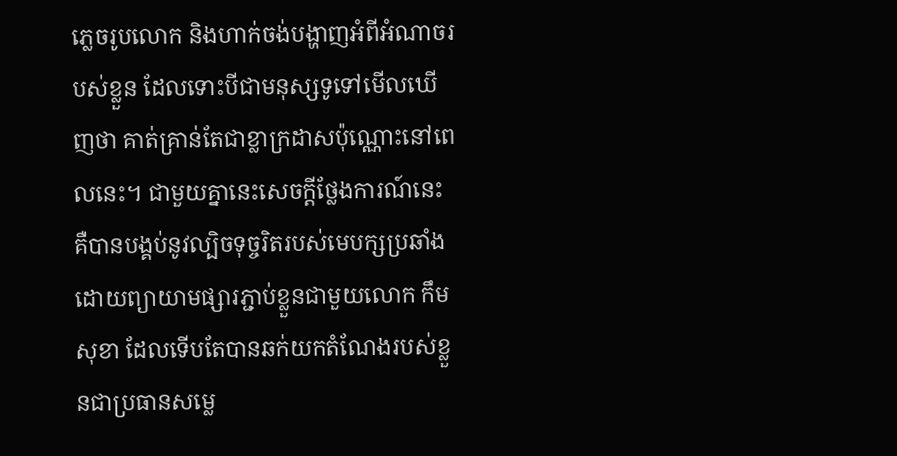ភ្លេចរូបលោក និងហាក់ចង់បង្ហាញអំពីអំណាចរបស់ខ្លួន ដែលទោះបីជាមនុស្សទូទៅមើលឃើញថា គាត់គ្រាន់តែជាខ្លាក្រដាសប៉ុណ្ណោះនៅពេលនេះ។ ជាមួយគ្នានេះសេចក្តីថ្លែងការណ៍នេះ គឺបានបង្គប់នូវល្បិចទុច្ចរិតរបស់មេបក្សប្រឆាំង ដោយព្យាយាមផ្សារភ្ជាប់ខ្លួនជាមួយលោក កឹម សុខា ដែលទើបតែបានឆក់យកតំណែងរបស់ខ្លួនជាប្រធានសម្លេ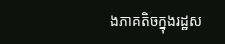ងភាគតិចក្នុងរដ្ឋស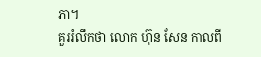ភា។
គួររំលឹកថា លោក ហ៊ុន សែន កាលពី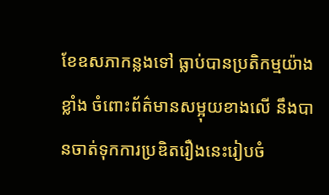ខែឧសភាកន្លងទៅ ធ្លាប់បានប្រតិកម្មយ៉ាងខ្លាំង ចំពោះព័ត៌មានសម្អុយខាងលើ នឹងបានចាត់ទុកការប្រឌិតរឿងនេះរៀបចំ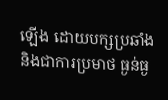ឡើង ដោយបក្សប្រឆាំង និងជាការប្រមាថ ធ្ងន់ធ្ង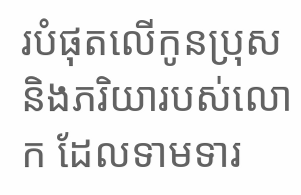របំផុតលើកូនប្រុស និងភរិយារបស់លោក ដែលទាមទារ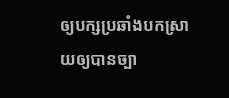ឲ្យបក្សប្រឆាំងបកស្រាយឲ្យបានច្បា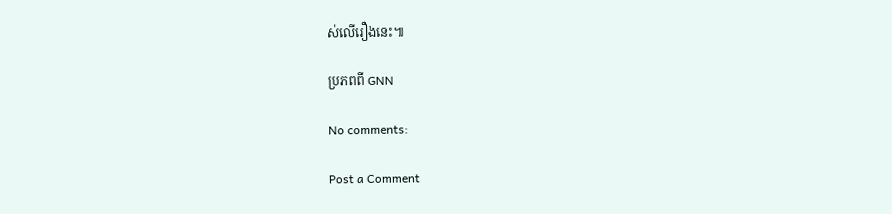ស់លើរឿងនេះ៕

ប្រភពពី GNN

No comments:

Post a Comment